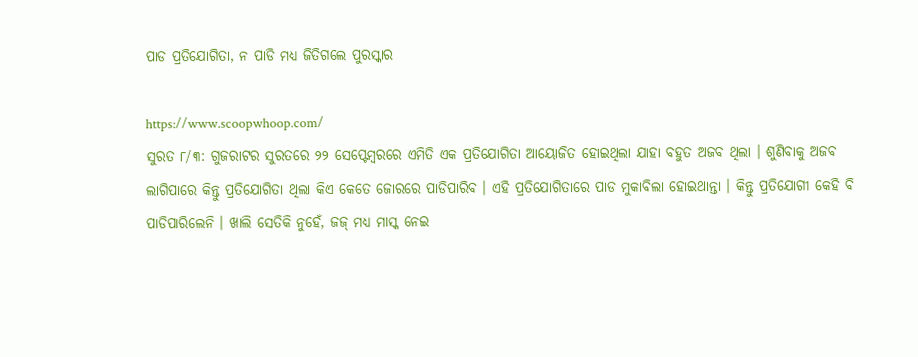ପାଡ ପ୍ରତିଯୋଗିତା, ନ ପାଡି ମଧ୍ୟ ଜିତିଗଲେ ପୁରସ୍କାର

https://www.scoopwhoop.com/
ସୁରତ ୮/୩: ଗୁଜରାଟର ସୁରତରେ ୨୨ ସେପ୍ଟେମ୍ବରରେ ଏମିତି ଏକ ପ୍ରତିଯୋଗିତା ଆୟୋଜିତ ହୋଇଥିଲା ଯାହା ବହୁତ ଅଜବ ଥିଲା । ଶୁଣିବାକୁ ଅଜବ ଲାଗିପାରେ କିନ୍ତୁ ପ୍ରତିଯୋଗିତା ଥିଲା କିଏ କେତେ ଜୋରରେ ପାଡିପାରିବ । ଏହି ପ୍ରତିଯୋଗିତାରେ ପାଡ ମୁକାବିଲା ହୋଇଥାନ୍ତା । କିନ୍ତୁ ପ୍ରତିଯୋଗୀ କେହି ବି ପାଡିପାରିଲେନି । ଖାଲି ସେତିକି ନୁହେଁ, ଜଜ୍ ମଧ୍ୟ ମାସ୍କ ନେଇ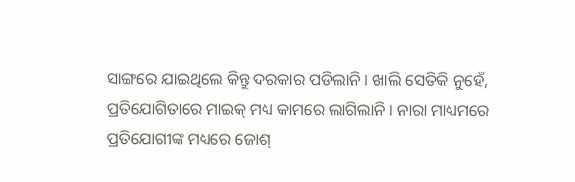ସାଙ୍ଗରେ ଯାଇଥିଲେ କିନ୍ତୁ ଦରକାର ପଡିଲାନି । ଖାଲି ସେତିକି ନୁହେଁ, ପ୍ରତିଯୋଗିତାରେ ମାଇକ୍ ମଧ୍ୟ କାମରେ ଲାଗିଲାନି । ନାରା ମାଧ୍ୟମରେ ପ୍ରତିଯୋଗୀଙ୍କ ମଧ୍ୟରେ ଜୋଶ୍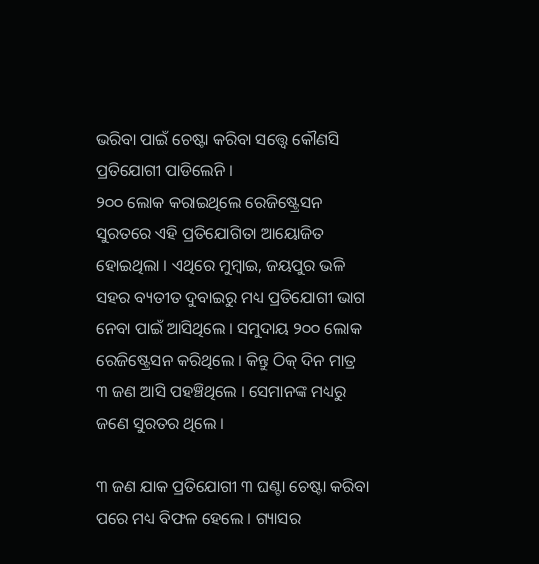ଭରିବା ପାଇଁ ଚେଷ୍ଟା କରିବା ସତ୍ତ୍ୱେ କୌଣସି ପ୍ରତିଯୋଗୀ ପାଡିଲେନି ।
୨୦୦ ଲୋକ କରାଇଥିଲେ ରେଜିଷ୍ଟ୍ରେସନ
ସୁରତରେ ଏହି ପ୍ରତିଯୋଗିତା ଆୟୋଜିତ ହୋଇଥିଲା । ଏଥିରେ ମୁମ୍ବାଇ, ଜୟପୁର ଭଳି ସହର ବ୍ୟତୀତ ଦୁବାଇରୁ ମଧ୍ୟ ପ୍ରତିଯୋଗୀ ଭାଗ ନେବା ପାଇଁ ଆସିଥିଲେ । ସମୁଦାୟ ୨୦୦ ଲୋକ ରେଜିଷ୍ଟ୍ରେସନ କରିଥିଲେ । କିନ୍ତୁ ଠିକ୍ ଦିନ ମାତ୍ର ୩ ଜଣ ଆସି ପହଞ୍ଚିଥିଲେ । ସେମାନଙ୍କ ମଧ୍ୟରୁ ଜଣେ ସୁରତର ଥିଲେ ।

୩ ଜଣ ଯାକ ପ୍ରତିଯୋଗୀ ୩ ଘଣ୍ଟା ଚେଷ୍ଟା କରିବା ପରେ ମଧ୍ୟ ବିଫଳ ହେଲେ । ଗ୍ୟାସର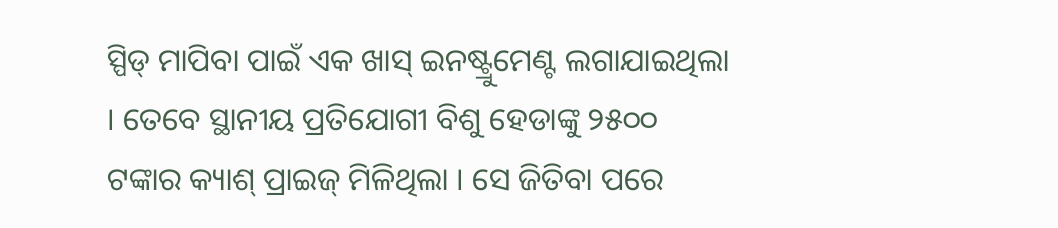ସ୍ପିଡ୍ ମାପିବା ପାଇଁ ଏକ ଖାସ୍ ଇନଷ୍ଟ୍ରୁମେଣ୍ଟ ଲଗାଯାଇଥିଲା । ତେବେ ସ୍ଥାନୀୟ ପ୍ରତିଯୋଗୀ ବିଶୁ ହେଡାଙ୍କୁ ୨୫୦୦ ଟଙ୍କାର କ୍ୟାଶ୍ ପ୍ରାଇଜ୍ ମିଳିଥିଲା । ସେ ଜିତିବା ପରେ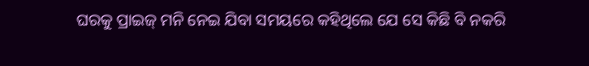ଘରକୁ ପ୍ରାଇଜ୍ ମନି ନେଇ ଯିବା ସମୟରେ କହିଥିଲେ ଯେ ସେ କିଛି ବି ନକରି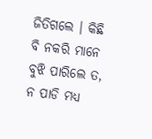ଜିତିଗଲେ । କିଛି ବି ନକରି ମାନେ ବୁଝି ପାରିଲେ ତ, ନ ପାଡି ମଧ୍ୟ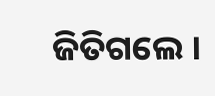ଜିତିଗଲେ ।